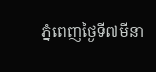ភ្នំពេញថ្ងៃទី៧មីនា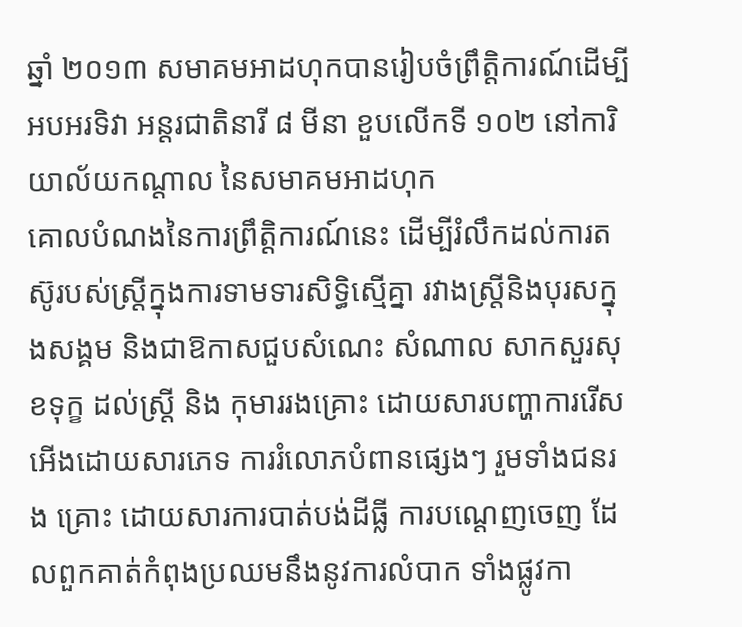ឆ្នាំ ២០១៣ សមាគមអាដហុកបានរៀបចំព្រឹត្តិការណ៍ដើម្បីអបអរទិវា អន្តរជាតិនារី ៨ មីនា ខួបលើកទី ១០២ នៅការិយាល័យកណ្តាល នៃសមាគមអាដហុក
គោលបំណងនៃការព្រឹត្តិការណ៍នេះ ដើម្បីរំលឹកដល់ការតស៊ូរបស់ស្ត្រីក្នុងការទាមទារសិទ្ធិស្មើគ្នា រវាងស្ត្រីនិងបុរសក្នុងសង្គម និងជាឱកាសជួបសំណេះ សំណាល សាកសួរសុខទុក្ខ ដល់ស្ត្រី និង កុមាររងគ្រោះ ដោយសារបញ្ហាការរើសអើងដោយសារភេទ ការរំលោភបំពានផ្សេងៗ រួមទាំងជនរង គ្រោះ ដោយសារការបាត់បង់ដីធ្លី ការបណ្តេញចេញ ដែលពួកគាត់កំពុងប្រឈមនឹងនូវការលំបាក ទាំងផ្លូវកា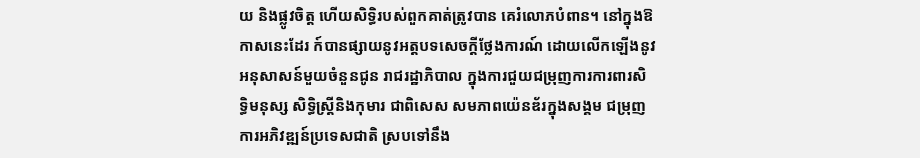យ និងផ្លូវចិត្ត ហើយសិទ្ធិរបស់ពួកគាត់ត្រូវបាន គេរំលោភបំពាន។ នៅក្នុងឱកាសនេះដែរ ក៍បានផ្សាយនូវអត្តបទសេចក្តីថ្លែងការណ៍ ដោយលើកឡើងនូវអនុសាសន៍មួយចំនួនជូន រាជរដ្ឋាភិបាល ក្នុងការជួយជម្រុញការការពារសិទ្ធិមនុស្ស សិទ្ធិស្ត្រីនិងកុមារ ជាពិសេស សមភាពយ៉េនឌ័រក្នុងសង្គម ជម្រុញការអភិវឌ្ឍន៍ប្រទេសជាតិ ស្របទៅនឹង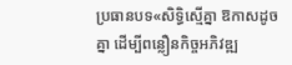ប្រធានបទ«សិទ្ធិស្មើគ្នា ឱកាសដូចគ្នា ដើម្បីពន្លឿនកិច្ចអភិវឌ្ឍ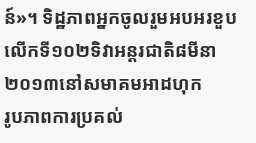ន៍»។ ទិដ្ឋភាពអ្នកចូលរួមអបអរខួបលើកទី១០២ទិវាអន្តរជាតិ៨មីនា២០១៣នៅសមាគមអាដហុក
រូបភាពការប្រគល់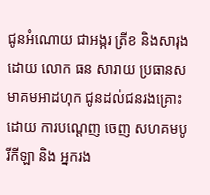ជូនអំណោយ ជាអង្ករ ត្រីខ និងសារុង ដោយ លោក ធន សារាយ ប្រធានសមាគមអាដហុក ជូនដល់ជនរងគ្រោះដោយ ការបណ្តេញ ចេញ សហគមបូរីកីឡា និង អ្នករង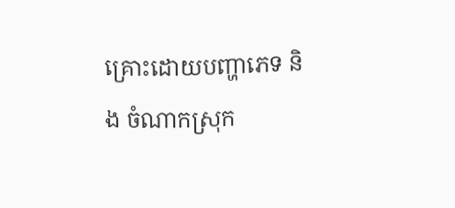គ្រោះដោយបញ្ហាភេទ និង ចំណាកស្រុក